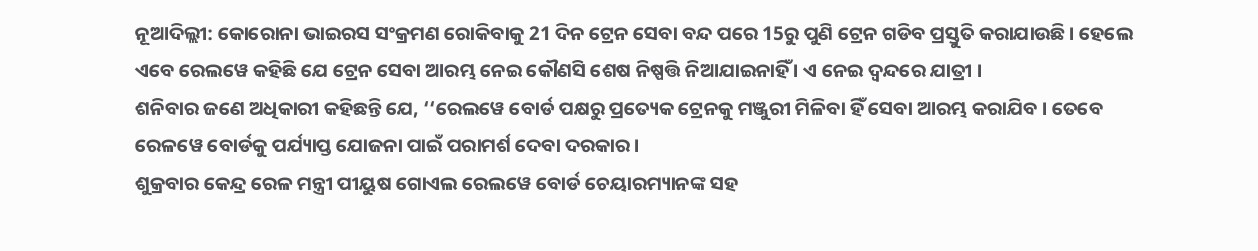ନୂଆଦିଲ୍ଲୀ: କୋରୋନା ଭାଇରସ ସଂକ୍ରମଣ ରୋକିବାକୁ 21 ଦିନ ଟ୍ରେନ ସେବା ବନ୍ଦ ପରେ 15ରୁ ପୁଣି ଟ୍ରେନ ଗଡିବ ପ୍ରସ୍ତୁତି କରାଯାଉଛି । ହେଲେ ଏବେ ରେଲୱେ କହିଛି ଯେ ଟ୍ରେନ ସେବା ଆରମ୍ଭ ନେଇ କୌଣସି ଶେଷ ନିଷ୍ପତ୍ତି ନିଆଯାଇନାହିଁ । ଏ ନେଇ ଦ୍ବନ୍ଦରେ ଯାତ୍ରୀ ।
ଶନିବାର ଜଣେ ଅଧିକାରୀ କହିଛନ୍ତି ଯେ, ‘‘ରେଲୱେ ବୋର୍ଡ ପକ୍ଷରୁ ପ୍ରତ୍ୟେକ ଟ୍ରେନକୁ ମଞ୍ଜୁରୀ ମିଳିବା ହିଁ ସେବା ଆରମ୍ଭ କରାଯିବ । ତେବେ ରେଳୱେ ବୋର୍ଡକୁ ପର୍ଯ୍ୟାପ୍ତ ଯୋଜନା ପାଇଁ ପରାମର୍ଶ ଦେବା ଦରକାର ।
ଶୁକ୍ରବାର କେନ୍ଦ୍ର ରେଳ ମନ୍ତ୍ରୀ ପୀୟୁଷ ଗୋଏଲ ରେଲୱେ ବୋର୍ଡ ଚେୟାରମ୍ୟାନଙ୍କ ସହ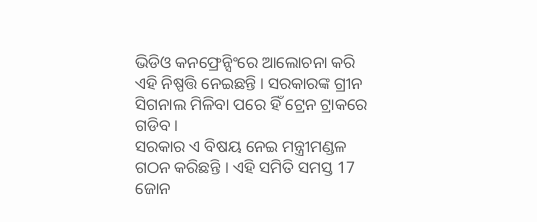ଭିଡିଓ କନଫ୍ରେନ୍ସିଂରେ ଆଲୋଚନା କରି ଏହି ନିଷ୍ପତ୍ତି ନେଇଛନ୍ତି । ସରକାରଙ୍କ ଗ୍ରୀନ ସିଗନାଲ ମିଳିବା ପରେ ହିଁ ଟ୍ରେନ ଟ୍ରାକରେ ଗଡିବ ।
ସରକାର ଏ ବିଷୟ ନେଇ ମନ୍ତ୍ରୀମଣ୍ଡଳ ଗଠନ କରିଛନ୍ତି । ଏହି ସମିତି ସମସ୍ତ 17 ଜୋନ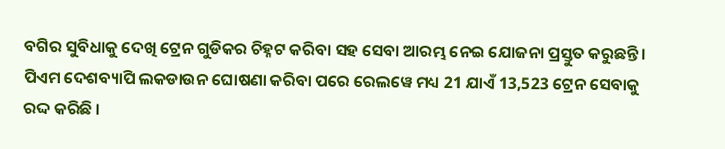ବଗିର ସୁବିଧାକୁ ଦେଖି ଟ୍ରେନ ଗୁଡିକର ଚିହ୍ନଟ କରିବା ସହ ସେବା ଆରମ୍ଭ ନେଇ ଯୋଜନା ପ୍ରସ୍ତୁତ କରୁଛନ୍ତି ।
ପିଏମ ଦେଶବ୍ୟାପି ଲକଡାଉନ ଘୋଷଣା କରିବା ପରେ ରେଲୱେ ମଧ୍ୟ 21 ଯାଏଁ 13,523 ଟ୍ରେନ ସେବାକୁ ରଦ୍ଦ କରିଛି ।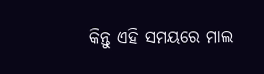କିନ୍ତୁ ଏହି ସମୟରେ ମାଲ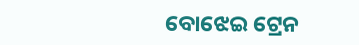ବୋଝେଇ ଟ୍ରେନ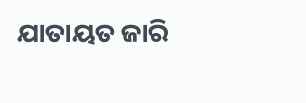ଯାତାୟତ ଜାରି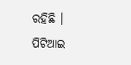ରହିଛି ।
ପିଟିଆଇ